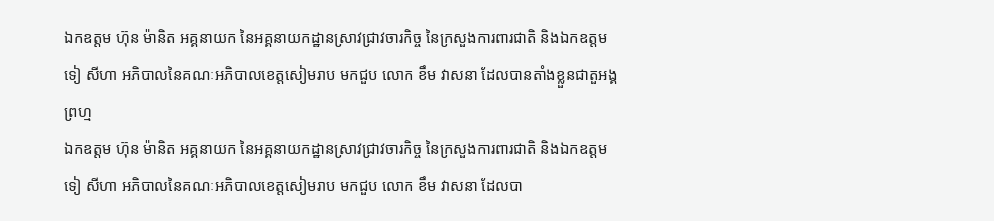ឯកឧត្តម ហ៊ុន ម៉ានិត អគ្គនាយក នៃអគ្គនាយកដ្ឋានស្រាវជ្រាវចារកិច្ច នៃក្រសួងការពារជាតិ និងឯកឧត្តម ទៀ សីហា អភិបាលនៃគណៈអភិបាលខេត្តសៀមរាប មកជួប លោក ខឹម វាសនា ដែលបានតាំងខ្លួនជាតួអង្គព្រហ្ម
ឯកឧត្តម ហ៊ុន ម៉ានិត អគ្គនាយក នៃអគ្គនាយកដ្ឋានស្រាវជ្រាវចារកិច្ច នៃក្រសួងការពារជាតិ និងឯកឧត្តម ទៀ សីហា អភិបាលនៃគណៈអភិបាលខេត្តសៀមរាប មកជួប លោក ខឹម វាសនា ដែលបា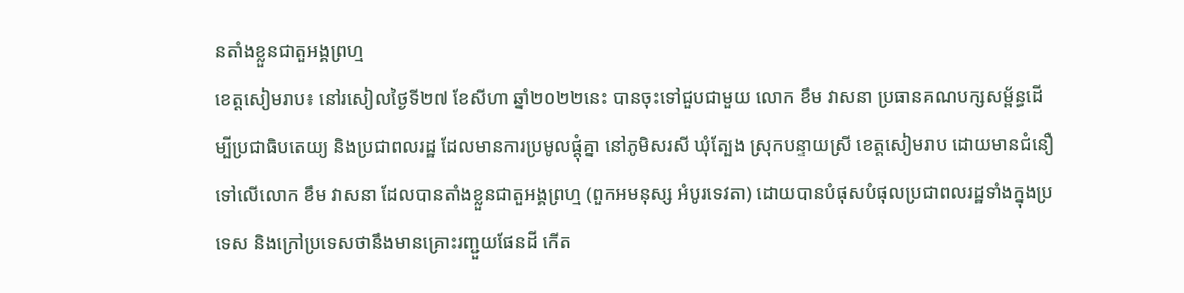នតាំងខ្លួនជាតួអង្គព្រហ្ម
ខេត្តសៀមរាប៖ នៅរសៀលថ្ងៃទី២៧ ខែសីហា ឆ្នាំ២០២២នេះ បានចុះទៅជួបជាមួយ លោក ខឹម វាសនា ប្រធានគណបក្សសម្ព័ន្ធដើម្បីប្រជាធិបតេយ្យ និងប្រជាពលរដ្ឋ ដែលមានការប្រមូលផ្តុំគ្នា នៅភូមិសរសី ឃុំត្បែង ស្រុកបន្ទាយស្រី ខេត្តសៀមរាប ដោយមានជំនឿ ទៅលើលោក ខឹម វាសនា ដែលបានតាំងខ្លួនជាតួអង្គព្រហ្ម (ពួកអមនុស្ស អំបូរទេវតា) ដោយបានបំផុសបំផុលប្រជាពលរដ្ឋទាំងក្នុងប្រទេស និងក្រៅប្រទេសថានឹងមានគ្រោះរញ្ជួយផែនដី កើត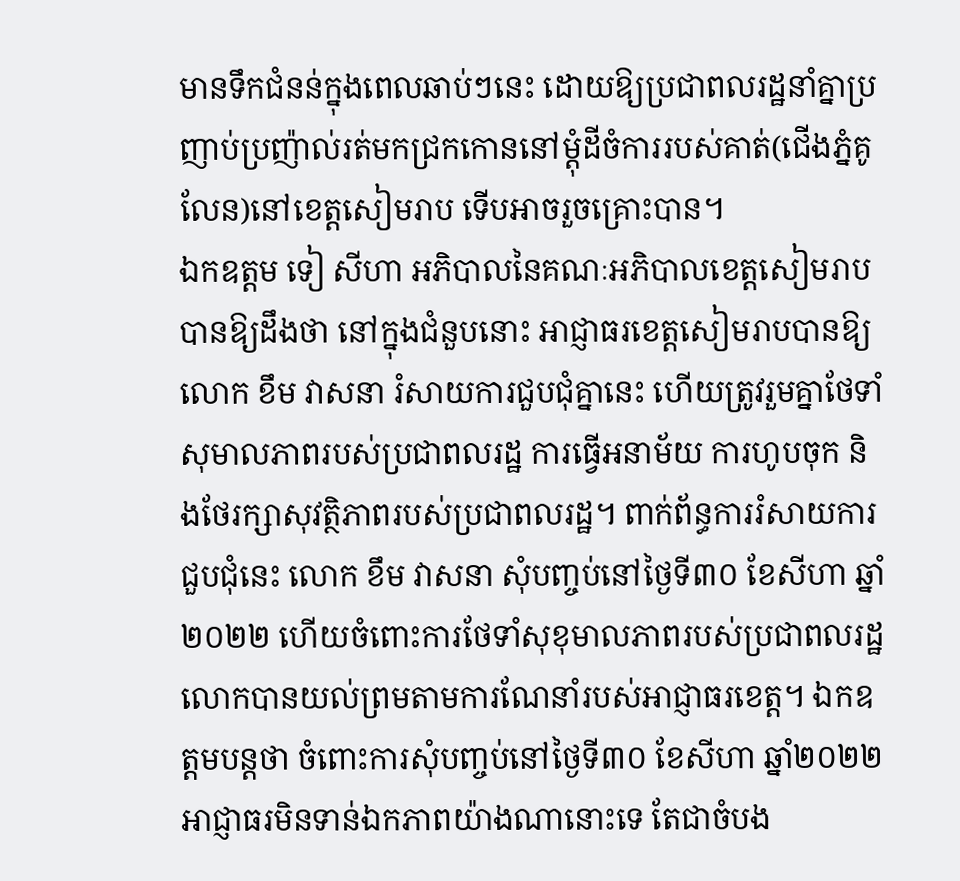មានទឹកជំនន់ក្នុងពេលឆាប់ៗនេះ ដោយឱ្យប្រជាពលរដ្ឋនាំគ្នាប្រញាប់ប្រញ៉ាល់រត់មកជ្រកកោននៅម្តុំដីចំការរបស់គាត់(ជើងភ្នំគូលែន)នៅខេត្តសៀមរាប ទើបអាចរួចគ្រោះបាន។
ឯកឧត្តម ទៀ សីហា អភិបាលនៃគណៈអភិបាលខេត្តសៀមរាប បានឱ្យដឹងថា នៅក្នុងជំនួបនោះ អាជ្ញាធរខេត្តសៀមរាបបានឱ្យលោក ខឹម វាសនា រំសាយការជួបជុំគ្នានេះ ហើយត្រូវរួមគ្នាថែទាំសុមាលភាពរបស់ប្រជាពលរដ្ឋ ការធ្វើអនាម័យ ការហូបចុក និងថែរក្សាសុវត្ថិភាពរបស់ប្រជាពលរដ្ឋ។ ពាក់ព័ន្ធការរំសាយការជួបជុំនេះ លោក ខឹម វាសនា សុំបញ្ចប់នៅថ្ងៃទី៣០ ខែសីហា ឆ្នាំ២០២២ ហើយចំពោះការថែទាំសុខុមាលភាពរបស់ប្រជាពលរដ្ឋ លោកបានយល់ព្រមតាមការណែនាំរបស់អាជ្ញាធរខេត្ត។ ឯកឧត្តមបន្តថា ចំពោះការសុំបញ្ចប់នៅថ្ងៃទី៣០ ខែសីហា ឆ្នាំ២០២២ អាជ្ញាធរមិនទាន់ឯកភាពយ៉ាងណានោះទេ តែជាចំបង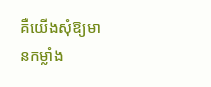គឺយើងសុំឱ្យមានកម្លាំង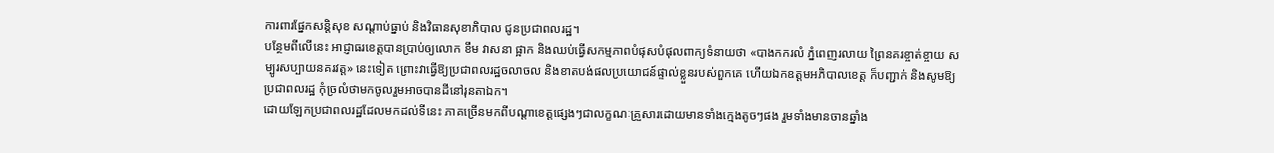ការពារផ្នែកសន្តិសុខ សណ្តាប់ធ្នាប់ និងវិធានសុខាភិបាល ជូនប្រជាពលរដ្ឋ។
បន្ថែមពីលើនេះ អាជ្ញាធរខេត្តបានប្រាប់ឲ្យលោក ខឹម វាសនា ផ្អាក និងឈប់ធ្វើសកម្មភាពបំផុសបំផុលពាក្យទំនាយថា «បាងកករលំ ភ្នំពេញរលាយ ព្រៃនគរខ្ចាត់ខ្ចាយ សម្បូរសប្បាយនគរវត្ត» នេះទៀត ព្រោះវាធ្វើឱ្យប្រជាពលរដ្ឋចលាចល និងខាតបង់ផលប្រយោជន៍ផ្ទាល់ខ្លួនរបស់ពួកគេ ហើយឯកឧត្តមអភិបាលខេត្ត ក៏បញ្ជាក់ និងសូមឱ្យប្រជាពលរដ្ឋ កុំច្រលំថាមកចូលរួមអាចបានដីនៅរុនតាឯក។
ដោយឡែកប្រជាពលរដ្ឋដែលមកដល់ទីនេះ ភាគច្រើនមកពីបណ្តាខេត្តផ្សេងៗជាលក្ខណៈគ្រួសារដោយមានទាំងក្មេងតូចៗផង រួមទាំងមានចានឆ្នាំង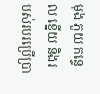មុង ភួយ កន្ទេល ខ្នើយ និងរបស់របរប្រើប្រា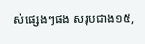ស់ផ្សេងៗផង សរុបជាង១៥,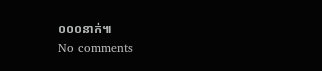០០០នាក់៕
No comments